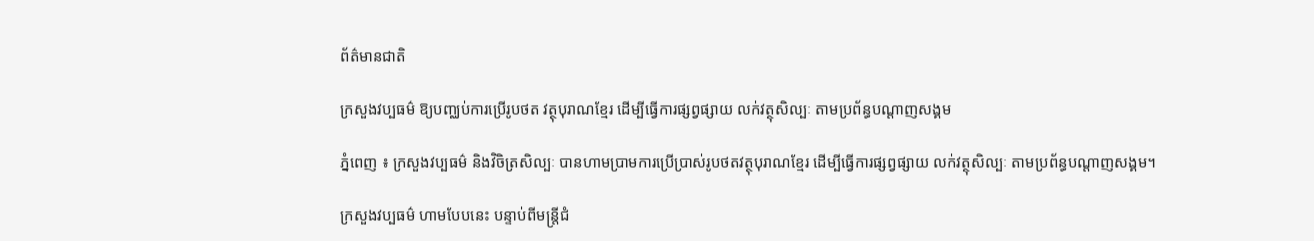ព័ត៌មានជាតិ

ក្រសួងវប្បធម៌ ឱ្យបញ្ឈប់ការប្រើរូបថត វត្ថុបុរាណខ្មែរ ដើម្បីធ្វើការផ្សព្វផ្សាយ លក់វត្ថុសិល្បៈ តាមប្រព័ន្ធបណ្ដាញសង្គម

ភ្នំពេញ ៖ ក្រសួងវប្បធម៌ និងវិចិត្រសិល្បៈ បានហាមប្រាមការប្រើប្រាស់រូបថតវត្ថុបុរាណខ្មែរ ដើម្បីធ្វើការផ្សព្វផ្សាយ លក់វត្ថុសិល្បៈ តាមប្រព័ន្ធបណ្ដាញសង្គម។

ក្រសួងវប្បធម៌ ហាមបែបនេះ បន្ទាប់ពីមន្ត្រីជំ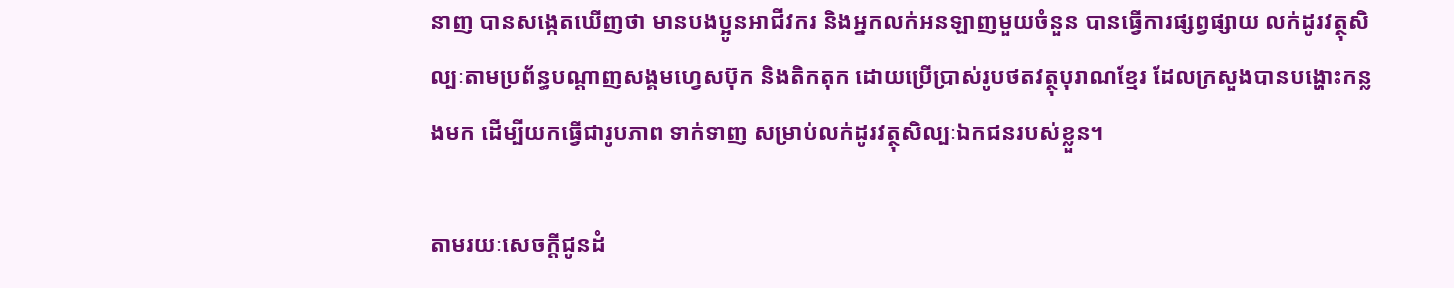នាញ បានសង្កេតឃើញថា មានបងប្អូនអាជីវករ និងអ្នកលក់អនឡាញមួយចំនួន បានធ្វើការផ្សព្វផ្សាយ លក់ដូរវត្ថុសិល្បៈតាមប្រព័ន្ធបណ្តាញសង្គមហ្វេសប៊ុក និងតិកតុក ដោយប្រើប្រាស់រូបថតវត្ថុបុរាណខ្មែរ ដែលក្រសួងបានបង្ហោះកន្លងមក ដើម្បីយកធ្វើជារូបភាព ទាក់ទាញ សម្រាប់លក់ដូរវត្ថុសិល្បៈឯកជនរបស់ខ្លួន។

តាមរយៈសេចក្ដីជូនដំ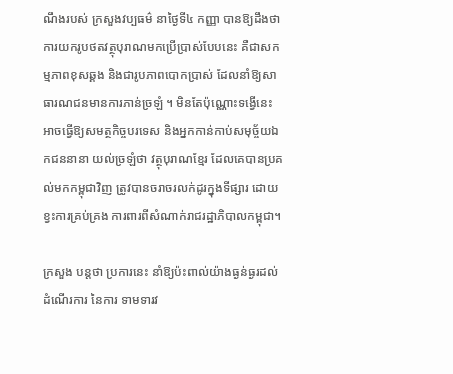ណឹងរបស់ ក្រសួងវប្បធម៌ នាថ្ងៃទី៤ កញ្ញា បានឱ្យដឹងថា ការយករូបថតវត្ថុបុរាណមកប្រើប្រាស់បែបនេះ គឺជាសកម្មភាពខុសឆ្គង និងជារូបភាពបោកប្រាស់ ដែលនាំឱ្យសាធារណជនមានការភាន់ច្រឡំ ។ មិនតែប៉ុណ្ណោះទង្វើនេះ អាចធ្វើឱ្យសមត្ថកិច្ចបរទេស និងអ្នកកាន់កាប់សមុច្ច័យឯកជននានា យល់ច្រឡំថា វត្ថុបុរាណខ្មែរ ដែលគេបានប្រគល់មកកម្ពុជាវិញ ត្រូវបានចរាចរលក់ដូរក្នុងទីផ្សារ ដោយខ្វះការគ្រប់គ្រង ការពារពីសំណាក់រាជរដ្ឋាភិបាលកម្ពុជា។

ក្រសួង បន្ដថា ប្រការនេះ នាំឱ្យប៉ះពាល់យ៉ាងធ្ងន់ធ្ងរដល់ដំណើរការ នៃការ ទាមទារវ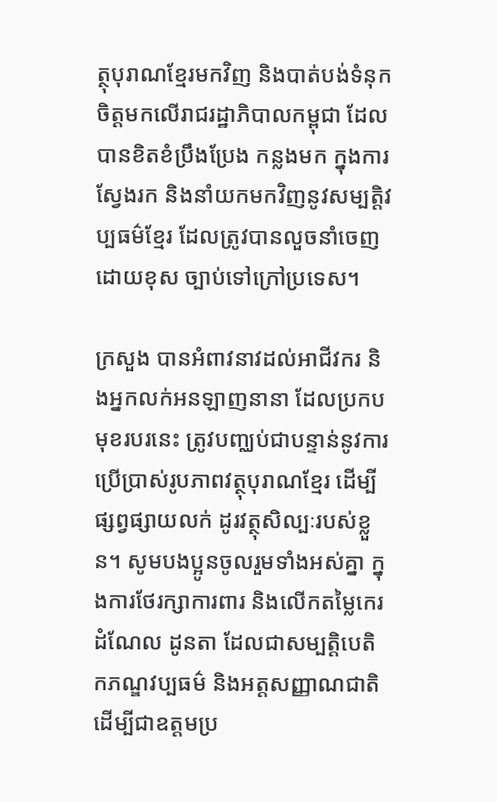ត្ថុបុរាណខ្មែរមកវិញ និងបាត់បង់ទំនុកចិត្តមកលើរាជរដ្ឋាភិបាលកម្ពុជា ដែលបានខិតខំប្រឹងប្រែង កន្លងមក ក្នុងការស្វែងរក និងនាំយកមកវិញនូវសម្បត្តិវប្បធម៌ខ្មែរ ដែលត្រូវបានលួចនាំចេញដោយខុស ច្បាប់ទៅក្រៅប្រទេស។

ក្រសួង បានអំពាវនាវដល់អាជីវករ និងអ្នកលក់អនឡាញនានា ដែលប្រកបមុខរបរនេះ ត្រូវបញ្ឈប់ជាបន្ទាន់នូវការប្រើប្រាស់រូបភាពវត្ថុបុរាណខ្មែរ ដើម្បីផ្សព្វផ្សាយលក់ ដូរវត្ថុសិល្បៈរបស់ខ្លួន។ សូមបងប្អូនចូលរួមទាំងអស់គ្នា ក្នុងការថែរក្សាការពារ និងលើកតម្លៃកេរដំណែល ដូនតា ដែលជាសម្បត្តិបេតិកភណ្ឌវប្បធម៌ និងអត្តសញ្ញាណជាតិ ដើម្បីជាឧត្តមប្រ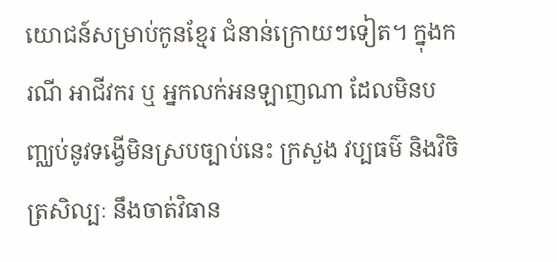យោជន៍សម្រាប់កូនខ្មែរ ជំនាន់ក្រោយៗទៀត។ ក្នុងករណី អាជីវករ ឬ អ្នកលក់អនឡាញណា ដែលមិនបញ្ឈប់នូវទង្វើមិនស្របច្បាប់នេះ ក្រសួង វប្បធម៌ និងវិចិត្រសិល្បៈ នឹងចាត់វិធាន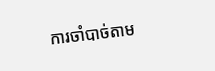ការចាំបាច់តាម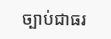ច្បាប់ជាធរ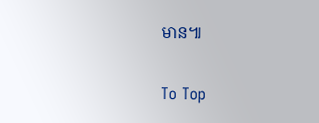មាន៕

To Top